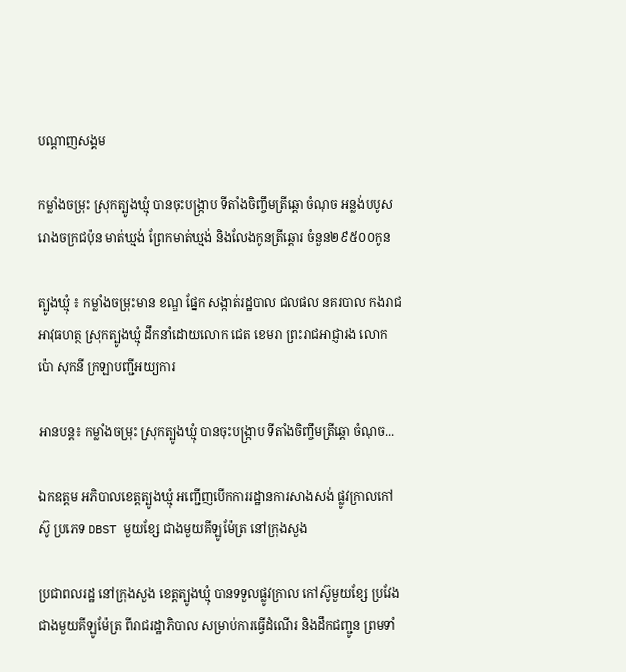បណ្តាញសង្គម

កម្លាំងចម្រុះ ស្រុកត្បូងឃ្មុំ បានចុះបង្ក្រាប ទីតាំងចិញ្ចឹមត្រីឆ្តោ ចំណុច អន្លង់បបូស រោងចក្រជប៉ុន មាត់ឃ្មង់ ព្រែកមាត់ឃ្មង់ និងលែងកូនត្រីឆ្តោរ ចំនួន២៩៥០០កូន

ត្បូងឃ្មុំ ៖ កម្លាំងចម្រុះមាន ខណ្ឌ ផ្នែក សង្កាត់រដ្ឋបាល ជលផល នគរបាល កងរាជអាវុធហត្ថ ស្រុកត្បូងឃ្មុំ ដឹកនាំដោយលោក ជេត ខេមរា ព្រះរាជអាជ្ញារង លោក ប៉ោ សុកនី ក្រឡាបញ្ជីអយ្យការ

អានបន្ត៖ កម្លាំងចម្រុះ ស្រុកត្បូងឃ្មុំ បានចុះបង្ក្រាប ទីតាំងចិញ្ចឹមត្រីឆ្តោ ចំណុច...

ឯកឧត្តម អភិបាលខេត្តត្បូងឃ្មុំ អញ្ជើញបើកការរដ្ឋានការសាងសង់ ផ្លូវក្រាលកៅស៊ូ ប្រភេទ DBST មួយខ្សែ ជាងមួយគីឡូម៉ែត្រ នៅក្រុងសួង

ប្រជាពលរដ្ឋ នៅក្រុងសួង ខេត្តត្បូងឃ្មុំ បានទទួលផ្លូវក្រាល កៅស៊ូមួយខ្សែ ប្រវែងជាងមួយគីឡូម៉ែត្រ ពីរាជរដ្ឋាភិបាល សម្រាប់ការធ្វើដំណើរ និងដឹកជញ្ជូន ព្រមទាំ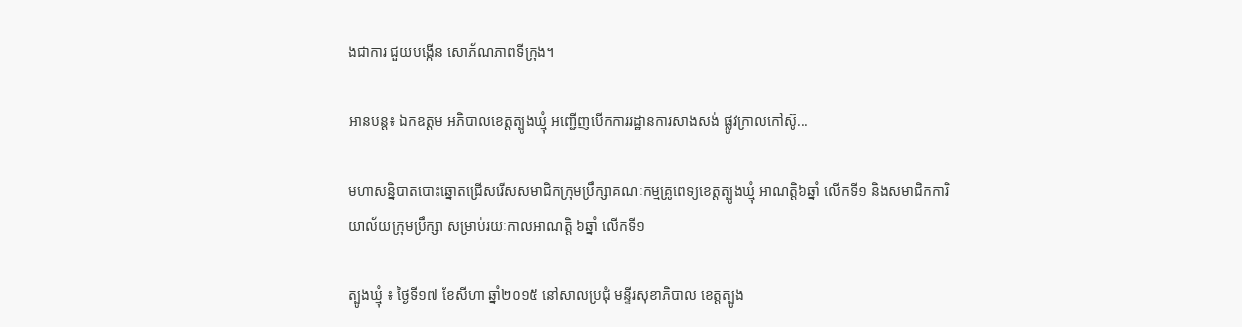ងជាការ ជួយបង្កើន សោភ័ណភាពទីក្រុង។

អានបន្ត៖ ឯកឧត្តម អភិបាលខេត្តត្បូងឃ្មុំ អញ្ជើញបើកការរដ្ឋានការសាងសង់ ផ្លូវក្រាលកៅស៊ូ...

មហាសន្និបាតបោះឆ្នោតជ្រើសរើសសមាជិកក្រុមប្រឹក្សាគណៈកម្មគ្រូពេទ្យខេត្តត្បូងឃ្មុំ អាណត្តិ៦ឆ្នាំ លើកទី១ និងសមាជិកការិយាល័យក្រុមប្រឹក្សា សម្រាប់រយៈកាលអាណត្តិ ៦ឆ្នាំ លើកទី១

ត្បូងឃ្មុំ ៖ ថ្ងៃទី១៧ ខែសីហា ឆ្នាំ២០១៥ នៅសាលប្រជុំ មន្ទីរសុខាភិបាល ខេត្តត្បូង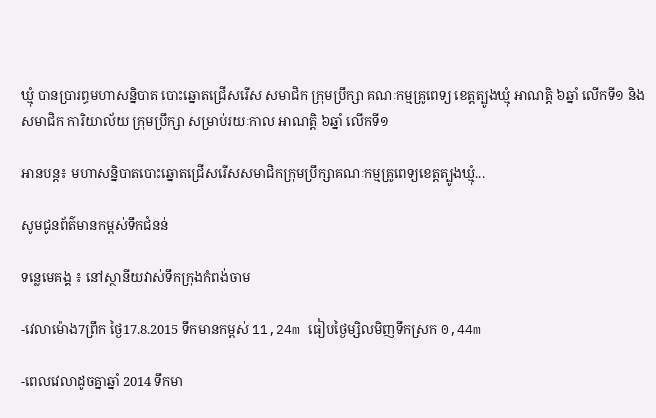ឃ្មុំ បានប្រារព្ធមហាសន្និបាត បោះឆ្នោតជ្រើសរើស សមាជិក ក្រុមប្រឹក្សា គណៈកម្មគ្រូពេទ្យ ខេត្តត្បូងឃ្មុំ អាណត្តិ ៦ឆ្នាំ លើកទី១ និងសមាជិក ការិយាល័យ ក្រុមប្រឹក្សា សម្រាប់រយៈកាល អាណត្តិ ៦ឆ្នាំ លើកទី១

អានបន្ត៖ មហាសន្និបាតបោះឆ្នោតជ្រើសរើសសមាជិកក្រុមប្រឹក្សាគណៈកម្មគ្រូពេទ្យខេត្តត្បូងឃ្មុំ...

សូមជូនព័ត៌មានកម្ពស់ទឹកជំនន់

ទន្លេមេគង្គ ៖ នៅស្ថានីយវាស់ទឹកក្រុងកំពង់ចាម

-វេលាម៉ោង7ព្រឹក ថ្ងៃ17.8.2015 ទឹកមានកម្ពស់ 11,24m ធៀបថ្ងៃម្សិលមិញទឹកស្រក 0,44m

-ពេលវេលាដូចគ្នាឆ្នាំ 2014 ទឹកមា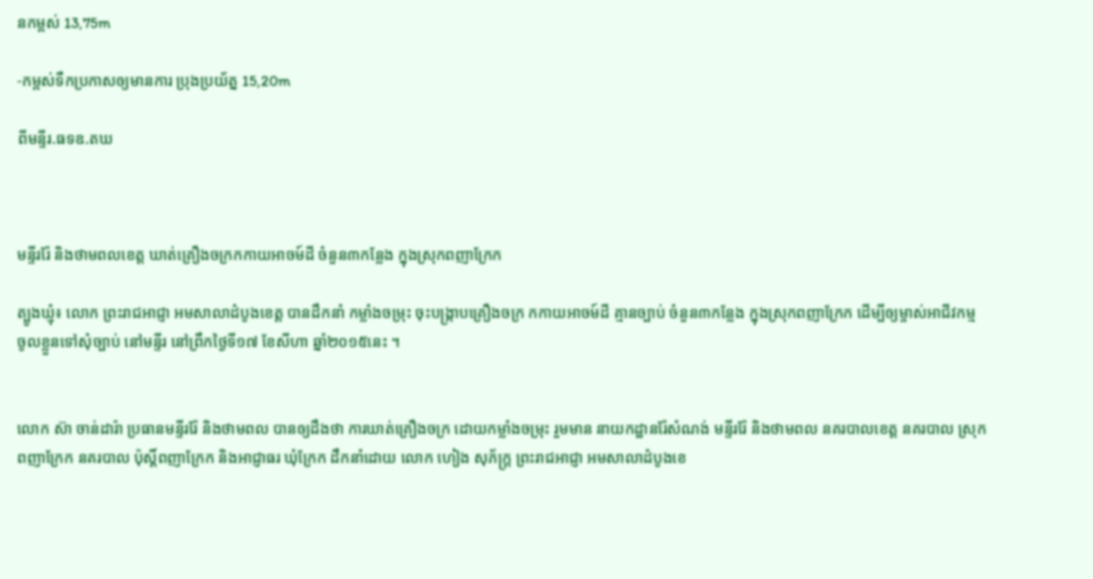នកម្ពស់ 13,75m

-កម្ពស់ទឺកប្រកាសឲ្យមានការ ប្រុងប្រយ័ត្ន 15,20m

ពីមន្ទីរ.ធទឧ.តឃ



មន្ទីររ៉ែ និងថាមពលខេត្ត ឃាត់គ្រឿងចក្រកកាយអាចម៍ដី ចំនួន៣កន្លែង ក្នុងស្រុកពញាក្រែក

ត្បូងឃ្មុំ៖ លោក ព្រះរាជអាជ្ញា អមសាលាដំបូងខេត្ត បានដឹកនាំ កម្លាំងចម្រុះ ចុះបង្ក្រាបគ្រឿងចក្រ កកាយអាចម៍ដី គ្មានច្បាប់ ចំនួន៣កន្លែង ក្នុងស្រុកពញាក្រែក ដើម្បីឲ្យម្ចាស់អាជីវកម្ម ចូលខ្លួនទៅសុំច្បាប់ នៅមន្ទីរ នៅព្រឹកថ្ងៃទី១៧ ខែសីហា ឆ្នាំ២០១៥នេះ ។


លោក ស៊ា ចាន់ដារ៉ា ប្រធានមន្ទីររ៉ែ និងថាមពល បានឲ្យដឹងថា ការឃាត់គ្រឿងចក្រ ដោយកម្លាំងចម្រុះ រួមមាន នាយកដ្ឋានរ៉ែសំណង់ មន្ទីររ៉ែ និងថាមពល នគរបាលខេត្ត នគរបាល ស្រុកពញាក្រែក នគរបាល ប៉ុស្តិ៍ពញាក្រែក និងអាជ្ញាធរ ឃុំក្រែក ដឹកនាំដោយ លោក ហៀង សុភ័ក្រ្ត ព្រះរាជអាជ្ញា អមសាលាដំបូងខេ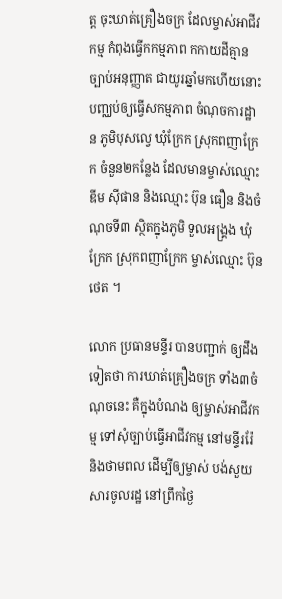ត្ត ចុះឃាត់គ្រឿងចក្រ ដែលម្ចាស់អាជីវកម្ម កំពុងធ្វើកកម្មភាព កកាយដីគ្មាន ច្បាប់អនុញ្ញាត ជាយូរឆ្នាំមកហើយនោះ បញ្ឈប់ឲ្យធ្វើសកម្មភាព ចំណុចការដ្ឋាន ភូមិបុសល្វេ ឃុំក្រែក ស្រុកពញាក្រែក ចំនួន២កន្លែង ដែលមានម្ចាស់ឈ្មោះ ឌីម ស៊ីផាន និងឈ្មោះ ប៊ុន ធឿន និងចំណុចទី៣ ស្ថិតក្នុងភូមិ ទួលអង្គ្រង ឃុំក្រែក ស្រុកពញាក្រែក ម្ចាស់ឈ្មោះ ប៊ុន ថេត ។

លោក ប្រធានមន្ទីរ បានបញ្ជាក់ ឲ្យដឹងទៀតថា ការឃាត់គ្រឿងចក្រ ទាំង៣ចំណុចនេះ គឺក្នុងបំណង ឲ្យម្ចាស់អាជីវកម្ម ទៅសុំច្បាប់ធ្វើអាជីវកម្ម នៅមន្ទីររ៉ែ និងថាមពល ដើម្បីឲ្យម្ចាស់ បង់សួយសារចូលរដ្ឋ នៅព្រឹកថ្ងៃ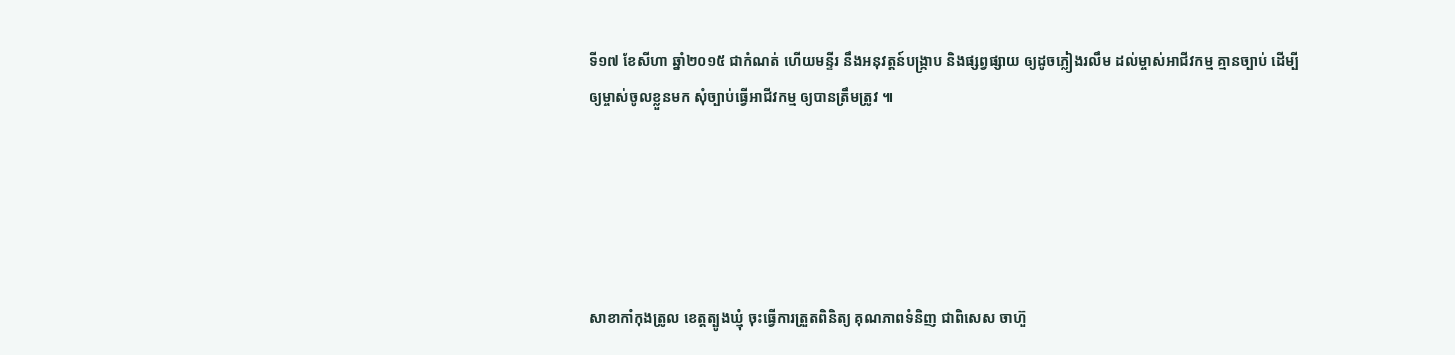ទី១៧ ខែសីហា ឆ្នាំ២០១៥ ជាកំណត់ ហើយមន្ទីរ នឹងអនុវត្តន៍បង្ក្រាប និងផ្សព្វផ្សាយ ឲ្យដូចភ្លៀងរលឹម ដល់ម្ចាស់អាជីវកម្ម គ្មានច្បាប់ ដើម្បីឲ្យម្ចាស់ចូលខ្លួនមក សុំច្បាប់ធ្វើអាជីវកម្ម ឲ្យបានត្រឹមត្រូវ ៕





សាខាកាំកុងត្រូល ខេត្តត្បូងឃ្មុំ ចុះធ្វើការត្រួតពិនិត្យ គុណភាពទំនិញ ជាពិសេស ចាហ៊ួ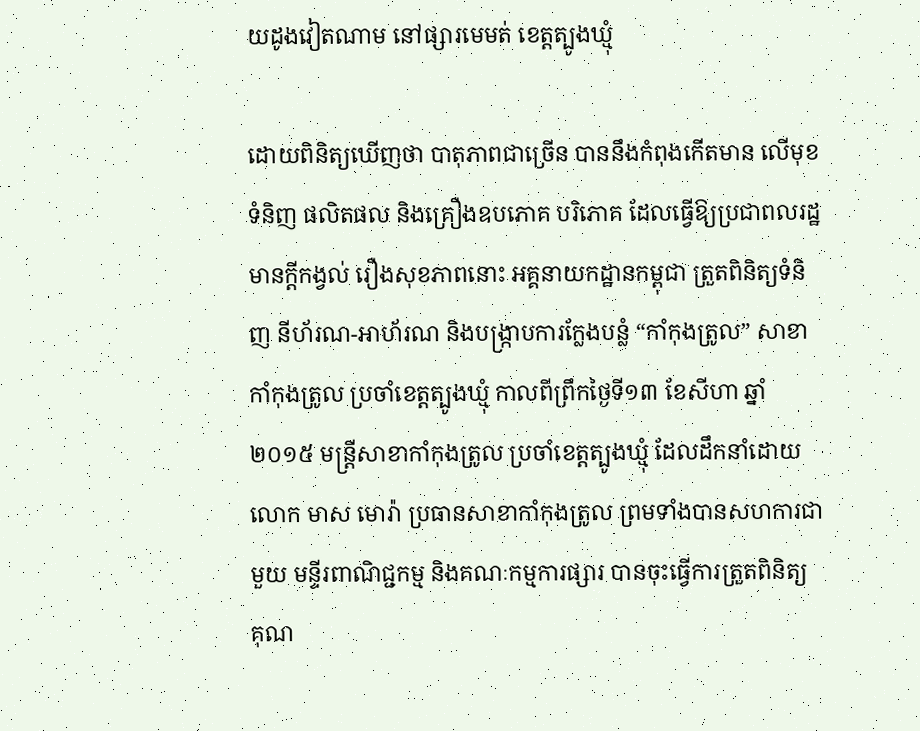យដូងវៀតណាម នៅផ្សារមេមត់ ខេត្តត្បូងឃ្មុំ

ដោយពិនិត្យឃើញថា បាតុភាពជាច្រើន បាននឹងកំពុងកើតមាន លើមុខទំនិញ ផលិតផល និងគ្រឿងឧបភោគ បរិភោគ ដែលធ្វើឱ្យប្រជាពលរដ្ឋ មានក្ដីកង្វល់ រឿងសុខភាពនោះ អគ្គនាយកដ្ឋានកម្ពុជា ត្រួតពិនិត្យទំនិញ នីហ័រណ-អាហ័រណ និងបង្ក្រាបការក្លែងបន្លំ “កាំកុងត្រូល” សាខាកាំកុងត្រូល ប្រចាំខេត្តត្បូងឃ្មុំ កាលពីព្រឹកថ្ងៃទី១៣ ខែសីហា ឆ្នាំ២០១៥ មន្ត្រីសាខាកាំកុងត្រូល ប្រចាំខេត្តត្បូងឃ្មុំ ដែលដឹកនាំដោយ លោក មាស មោរ៉ា ប្រធានសាខាកាំកុងត្រូល ព្រមទាំងបានសហការជាមួយ មន្ទីរពាណិជ្ជកម្ម និងគណៈកម្មការផ្សារ បានចុះធ្វើការត្រួតពិនិត្យ គុណ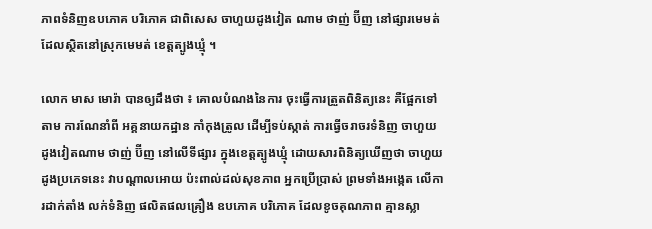ភាពទំនិញឧបភោគ បរិភោគ ជាពិសេស ចាហួយដូងវៀត ណាម ថាញ់ ប៊ីញ នៅផ្សារមេមត់ ដែលស្ថិតនៅស្រុកមេមត់ ខេត្តត្បូងឃ្មុំ ។

លោក មាស មោរ៉ា បានឲ្យដឹងថា ៖ គោលបំណងនៃការ ចុះធ្វើការត្រួតពិនិត្យនេះ គឺផ្អែកទៅតាម ការណែនាំពី អគ្គនាយកដ្ឋាន កាំកុងត្រូល ដើម្បីទប់ស្កាត់ ការធ្វើចរាចរទំនិញ ចាហួយដូងវៀតណាម ថាញ់ ប៊ីញ នៅលើទីផ្សារ ក្នុងខេត្តត្បូងឃ្មុំ ដោយសារពិនិត្យឃើញថា ចាហួយដូងប្រភេទនេះ វាបណ្តាលអោយ ប៉ះពាល់ដល់សុខភាព អ្នកប្រើប្រាស់ ព្រមទាំងអង្កេត លើការដាក់តាំង លក់ទំនិញ ផលិតផលគ្រឿង ឧបភោគ បរិភោគ ដែលខូចគុណភាព គ្មានស្លា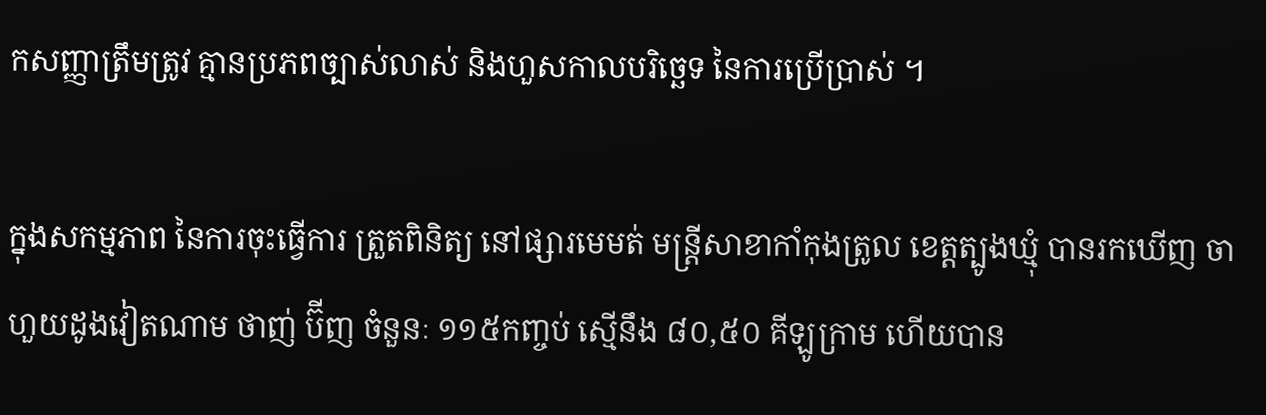កសញ្ញាត្រឹមត្រូវ គ្មានប្រភពច្បាស់លាស់ និងហួសកាលបរិច្ឆេទ នៃការប្រើប្រាស់ ។

ក្នុងសកម្មភាព នៃការចុះធ្វើការ ត្រួតពិនិត្យ នៅផ្សារមេមត់ មន្ត្រីសាខាកាំកុងត្រូល ខេត្តត្បូងឃ្មុំ បានរកឃើញ ចាហួយដូងវៀតណាម ថាញ់ ប៊ីញ ចំនួនៈ ១១៥កញ្ចប់ ស្មើនឹង ៨០,៥០ គីឡូក្រាម ហើយបាន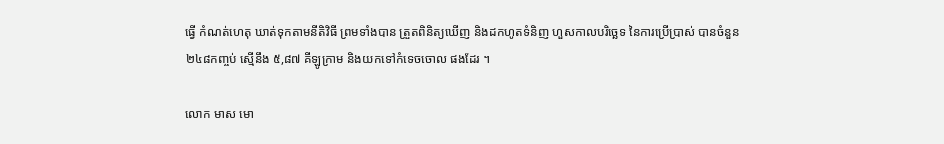ធ្វើ កំណត់ហេតុ ឃាត់ទុកតាមនីតិវិធី ព្រមទាំងបាន ត្រួតពិនិត្យឃើញ និងដកហូតទំនិញ ហួសកាលបរិច្ឆេទ នៃការប្រើប្រាស់ បានចំនួន ២៤៨កញ្ចប់ ស្មើនឹង ៥,៨៧ គីឡូក្រាម និងយកទៅកំទេចចោល ផងដែរ ។

លោក មាស មោ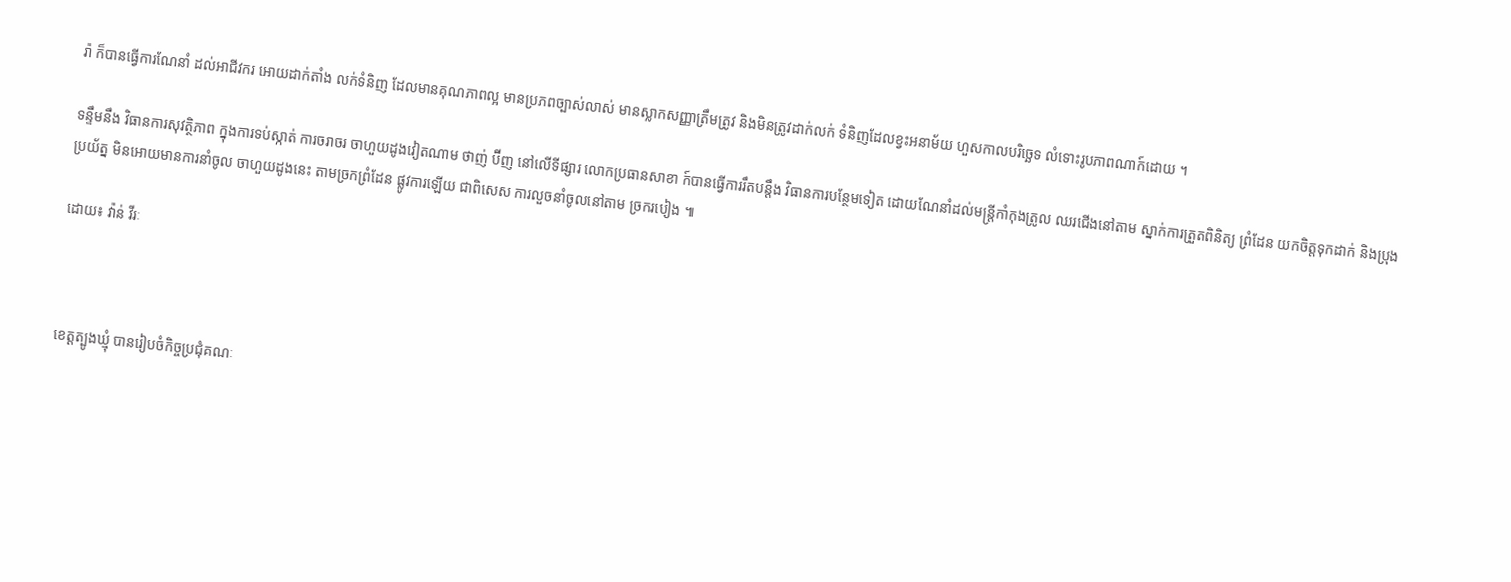រ៉ា ក៏បានធ្វើការណែនាំ ដល់អាជីវករ អោយដាក់តាំង លក់ទំនិញ ដែលមានគុណភាពល្អ មានប្រភពច្បាស់លាស់ មានស្លាកសញ្ញាត្រឹមត្រូវ និងមិនត្រូវដាក់លក់ ទំនិញដែលខ្វះអនាម័យ ហួសកាលបរិច្ឆេទ លំទោះរូបភាពណាក៍ដោយ ។

ទន្ទឹមនឹង វិធានការសុវត្ថិភាព ក្នុងការទប់ស្កាត់ ការចរាចរ ចាហួយដូងវៀតណាម ថាញ់ ប៊ីញ នៅលើទីផ្សារ លោកប្រធានសាខា ក៍បានធ្វើការរឹតបន្តឹង វិធានការបន្ថែមទៀត ដោយណែនាំដល់មន្ត្រីកាំកុងត្រូល ឈរជើងនៅតាម ស្នាក់ការត្រួតពិនិត្យ ព្រំដែន យកចិត្តទុកដាក់ និងប្រុងប្រយ័ត្ន មិនអោយមានការនាំចូល ចាហួយដូងនេះ តាមច្រកព្រំដែន ផ្លូវការឡើយ ជាពិសេស ការលួចនាំចូលនៅតាម ច្រករបៀង ៕

ដោយ៖ វ៉ាន់ វីរៈ



ខេត្តត្បូងឃ្មុំ បានរៀបចំកិច្ចប្រជុំគណៈ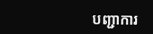បញ្ជាការ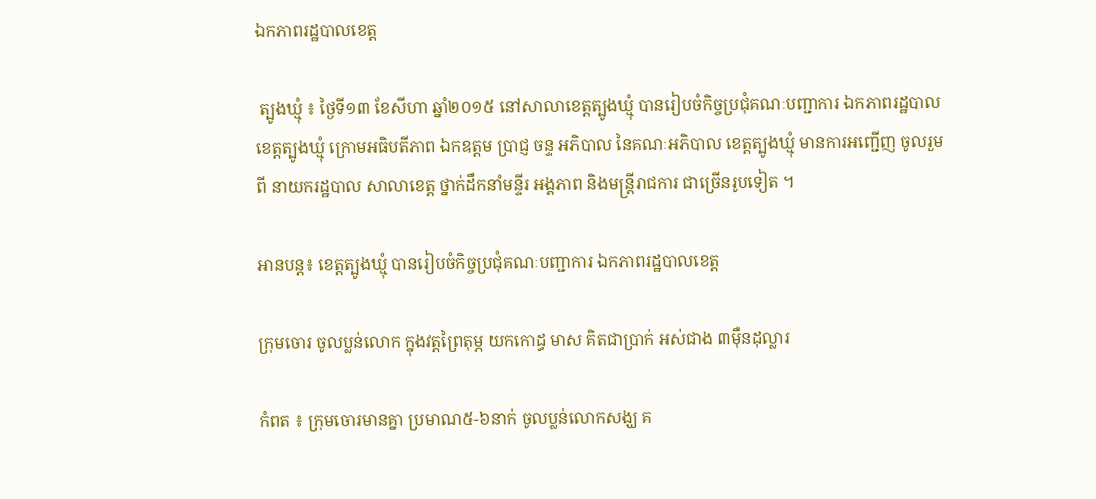ឯកភាពរដ្ឋបាលខេត្ត

 ត្បូងឃ្មុំ ៖ ថ្ងៃទី១៣ ខែសីហា ឆ្នាំ២០១៥ នៅសាលាខេត្តត្បូងឃ្មុំ បានរៀបចំកិច្ចប្រជុំគណៈបញ្ជាការ ឯកភាពរដ្ឋបាល ខេត្តត្បូងឃ្មុំ ក្រោមអធិបតីភាព ឯកឧត្តម ប្រាជ្ញ ចន្ទ អភិបាល នៃគណៈអភិបាល ខេត្តត្បូងឃ្មុំ មានការអញ្ជើញ ចូលរួមពី នាយករដ្ឋបាល សាលាខេត្ត ថ្នាក់ដឹកនាំមន្ទីរ អង្គភាព និងមន្ត្រីរាជការ ជាច្រើនរូបទៀត ។

អានបន្ត៖ ខេត្តត្បូងឃ្មុំ បានរៀបចំកិច្ចប្រជុំគណៈបញ្ជាការ ឯកភាពរដ្ឋបាលខេត្ត

ក្រុមចោរ ចូលប្លន់លោក ក្នុងវត្តព្រៃតុម្ភ យកកោដ្ធ មាស គិតជាប្រាក់ អស់ជាង ៣ម៉ឺនដុល្លារ

កំពត ៖ ក្រុមចោរមានគ្នា ប្រមាណ៥-៦នាក់ ចូលប្លន់លោកសង្ឃ គ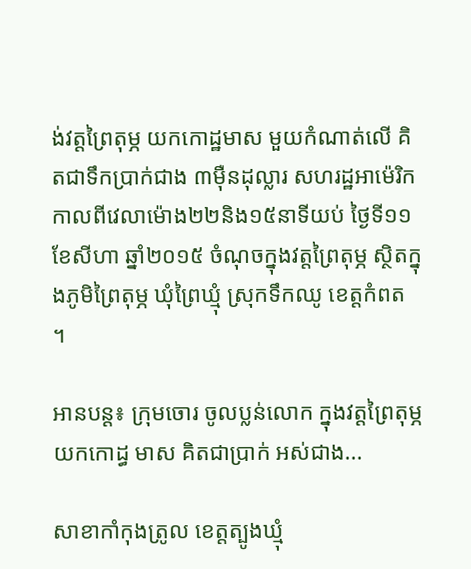ង់វត្តព្រៃតុម្ភ យកកោដ្ឋមាស មួយកំណាត់លើ គិតជាទឹកប្រាក់ជាង ៣ម៉ឺនដុល្លារ សហរដ្ឋអាម៉េរិក កាលពីវេលាម៉ោង២២និង១៥នាទីយប់ ថ្ងៃទី១១ ខែសីហា ឆ្នាំ២០១៥ ចំណុចក្នុងវត្តព្រៃតុម្ភ ស្ថិតក្នុងភូមិព្រៃតុម្ភ ឃុំព្រៃឃ្មុំ ស្រុកទឹកឈូ ខេត្តកំពត ។

អានបន្ត៖ ក្រុមចោរ ចូលប្លន់លោក ក្នុងវត្តព្រៃតុម្ភ យកកោដ្ធ មាស គិតជាប្រាក់ អស់ជាង...

សាខាកាំកុងត្រូល ខេត្តត្បូងឃ្មុំ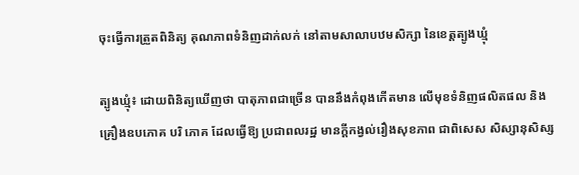ចុះធ្វើការត្រួតពិនិត្យ គុណភាពទំនិញដាក់លក់ នៅតាមសាលាបឋមសិក្សា នៃខេត្តត្បូងឃ្មុំ

ត្បូងឃ្មុំ៖ ដោយពិនិត្យឃើញថា បាតុភាពជាច្រើន បាននឹងកំពុងកើតមាន លើមុខទំនិញផលិតផល និងគ្រឿងឧបភោគ បរិ ភោគ ដែលធ្វើឱ្យ ប្រជាពលរដ្ឋ មានក្ដីកង្វល់រឿងសុខភាព ជាពិសេស សិស្សានុសិស្ស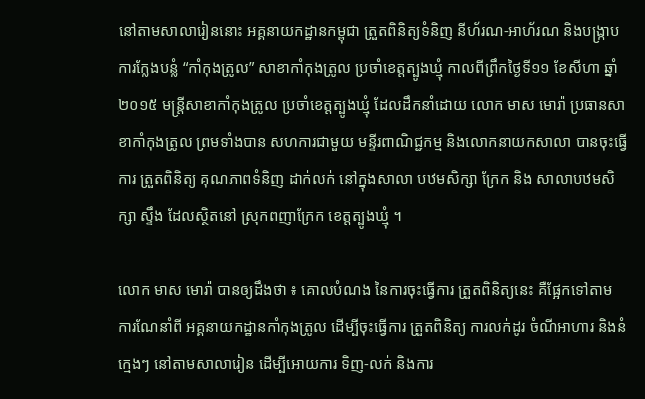នៅតាមសាលារៀននោះ អគ្គនាយកដ្ឋានកម្ពុជា ត្រួតពិនិត្យទំនិញ នីហ័រណ-អាហ័រណ និងបង្ក្រាបការក្លែងបន្លំ “កាំកុងត្រូល” សាខាកាំកុងត្រូល ប្រចាំខេត្តត្បូងឃ្មុំ កាលពីព្រឹកថ្ងៃទី១១ ខែសីហា ឆ្នាំ២០១៥ មន្ត្រីសាខាកាំកុងត្រូល ប្រចាំខេត្តត្បូងឃ្មុំ ដែលដឹកនាំដោយ លោក មាស មោរ៉ា ប្រធានសាខាកាំកុងត្រូល ព្រមទាំងបាន សហការជាមួយ មន្ទីរពាណិជ្ជកម្ម និងលោកនាយកសាលា បានចុះធ្វើការ ត្រួតពិនិត្យ គុណភាពទំនិញ ដាក់លក់ នៅក្នុងសាលា បឋមសិក្សា ក្រែក និង សាលាបឋមសិក្សា ស្ទឹង ដែលស្ថិតនៅ ស្រុកពញាក្រែក ខេត្តត្បូងឃ្មុំ ។

លោក មាស មោរ៉ា បានឲ្យដឹងថា ៖ គោលបំណង នៃការចុះធ្វើការ ត្រួតពិនិត្យនេះ គឺផ្អែកទៅតាម ការណែនាំពី អគ្គនាយកដ្ឋានកាំកុងត្រូល ដើម្បីចុះធ្វើការ ត្រួតពិនិត្យ ការលក់ដូរ ចំណីអាហារ និងនំក្មេងៗ នៅតាមសាលារៀន ដើម្បីអោយការ ទិញ-លក់ និងការ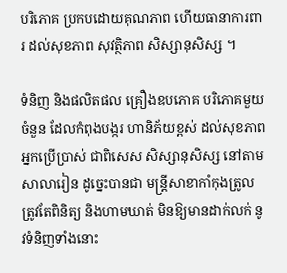បរិភោគ ប្រកបដោយគុណភាព ហើយធានាការពារ ដល់សុខភាព សុវត្ថិភាព សិស្សានុសិស្ស ។

ទំនិញ និងផលិតផល គ្រឿងឧបភោគ បរិភោគមួយចំនួន ដែលកំពុងបង្ករ ហានិភ័យខ្ពស់ ដល់សុខភាពអ្នកប្រើប្រាស់ ជាពិសេស សិស្សានុសិស្ស នៅតាមសាលារៀន ដូច្នេះបានជា មន្ដ្រីសាខាកាំកុងត្រូល ត្រូវតែពិនិត្យ និងហាមឃាត់ មិនឱ្យមានដាក់លក់ នូវទំនិញទាំងនោះ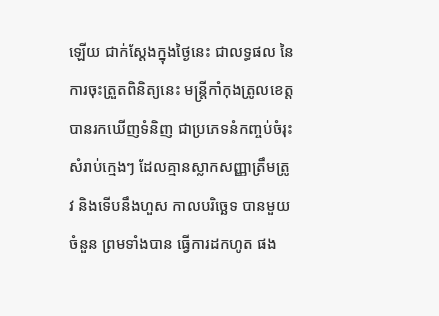ឡើយ ជាក់ស្ដែងក្នុងថ្ងៃនេះ ជាលទ្ធផល នៃការចុះត្រួតពិនិត្យនេះ មន្រ្តីកាំកុងត្រូលខេត្ត បានរកឃើញទំនិញ ជាប្រភេទនំកញ្ចប់ចំរុះ សំរាប់ក្មេងៗ ដែលគ្មានស្លាកសញ្ញាត្រឹមត្រូវ និងទើបនឹងហួស កាលបរិច្ឆេទ បានមួយចំនួន ព្រមទាំងបាន ធ្វើការដកហូត ផង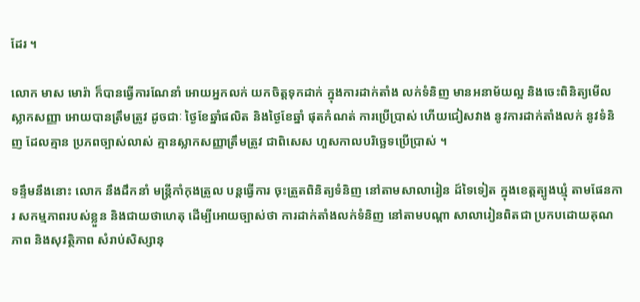ដែរ ។

លោក មាស មោរ៉ា ក៏បានធ្វើការណែនាំ អោយអ្នកលក់ យកចិត្តទុកដាក់ ក្នុងការដាក់តាំង លក់ទំនិញ មានអនាម័យល្អ និងចេះពិនិត្យមើល ស្លាកសញ្ញា អោយបានត្រឹមត្រូវ ដូចជាៈ ថ្ងៃខែឆ្នាំផលិត និងថ្ងៃខែឆ្នាំ ផុតកំណត់ ការប្រើប្រាស់ ហើយជៀសវាង នូវការដាក់តាំងលក់ នូវទំនិញ ដែលគ្មាន ប្រភពច្បាស់លាស់ គ្មានស្លាកសញ្ញាត្រឹមត្រូវ ជាពិសេស ហួសកាលបរិច្ឆេទប្រើប្រាស់ ។

ទន្ទឹមនឹងនោះ លោក នឹងដឹកនាំ មន្ត្រីកាំកុងត្រូល បន្តធ្វើការ ចុះត្រួតពិនិត្យទំនិញ នៅតាមសាលារៀន ដ៍ទៃទៀត ក្នុងខេត្តត្បូងឃ្មុំ តាមផែនការ សកម្មភាពរបស់ខ្លួន និងជាយថាហេតុ ដើម្បីអោយច្បាស់ថា ការដាក់តាំងលក់ទំនិញ នៅតាមបណ្តា សាលារៀនពិតជា ប្រកបដោយគុណភាព និងសុវត្ថិភាព សំរាប់សិស្សានុ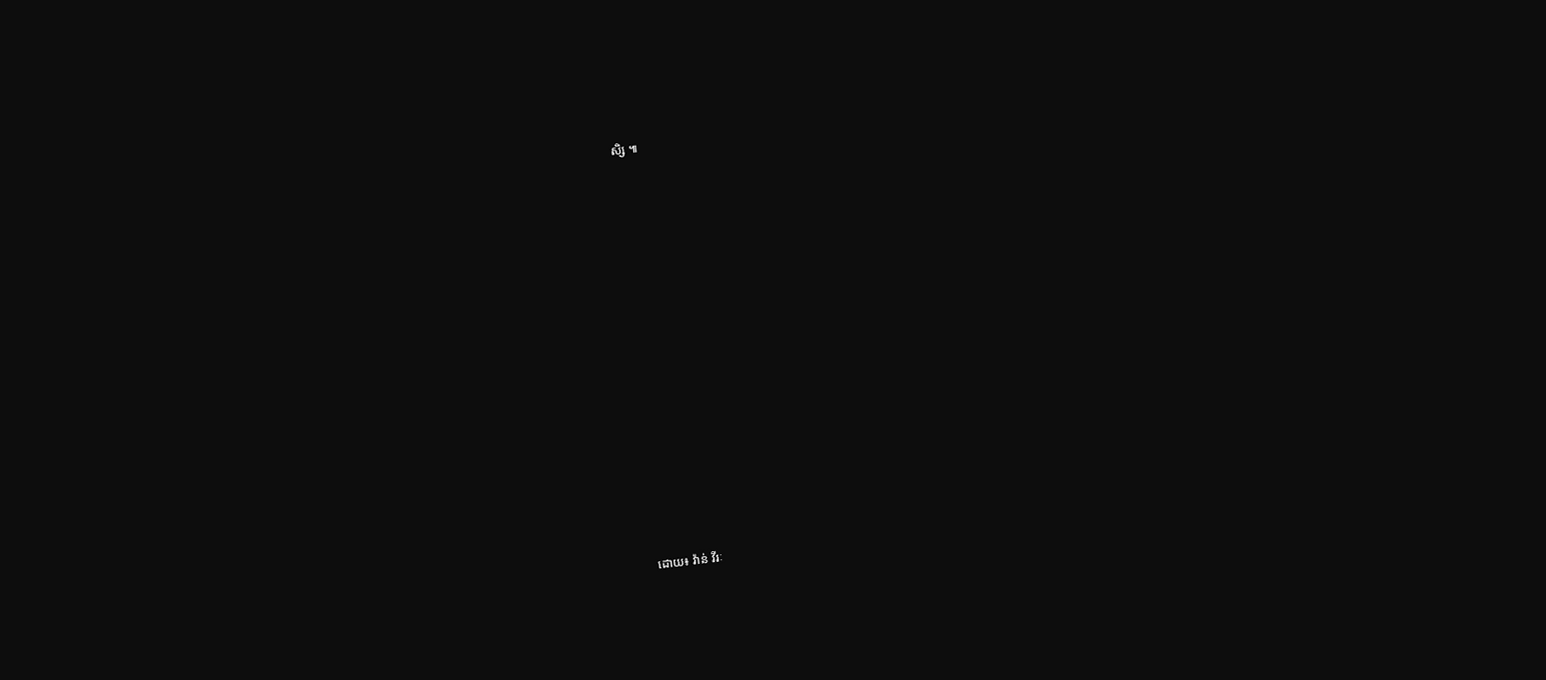សិ្ស ៕



















ដោយ៖ វ៉ាន់ វីរៈ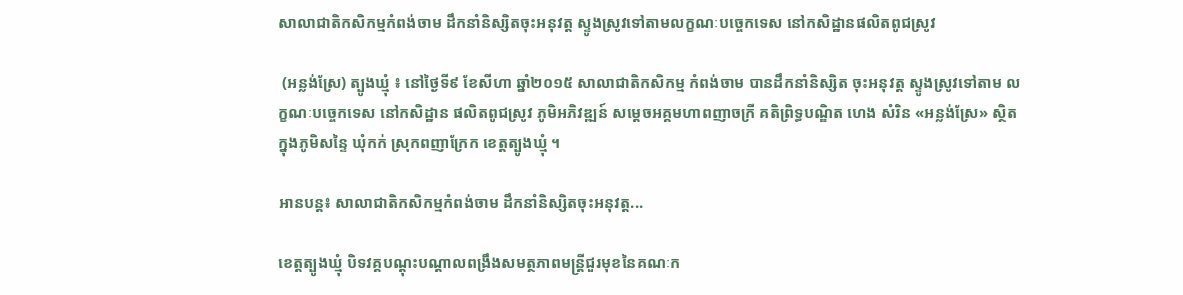សាលាជាតិកសិកម្មកំពង់ចាម ដឹកនាំនិស្សិតចុះអនុវត្ត ស្ទូងស្រូវទៅតាមលក្ខណៈបច្ចេកទេស នៅកសិដ្ឋានផលិតពូជស្រូវ

 (អន្លង់ស្រែ) ត្បូងឃ្មុំ ៖ នៅថ្ងៃទី៩ ខែសីហា ឆ្នាំ២០១៥ សាលាជាតិកសិកម្ម កំពង់ចាម បានដឹកនាំនិស្សិត ចុះអនុវត្ត ស្ទូងស្រូវទៅតាម លក្ខណៈបច្ចេកទេស នៅកសិដ្ឋាន ផលិតពូជស្រូវ ភូមិអភិវឌ្ឍន៍ សម្តេចអគ្គមហាពញាចក្រី គតិព្រិទ្ធបណ្ឌិត ហេង សំរិន «អន្លង់ស្រែ» ស្ថិតក្នុងភូមិសន្ទៃ ឃុំកក់ ស្រុកពញាក្រែក ខេត្តត្បូងឃ្មុំ ។

អានបន្ត៖ សាលាជាតិកសិកម្មកំពង់ចាម ដឹកនាំនិស្សិតចុះអនុវត្ត...

ខេត្តត្បូងឃ្មុំ បិទវគ្គបណ្ដុះបណ្ដាលពង្រឹងសមត្ថភាពមន្ត្រីជួរមុខនៃគណៈក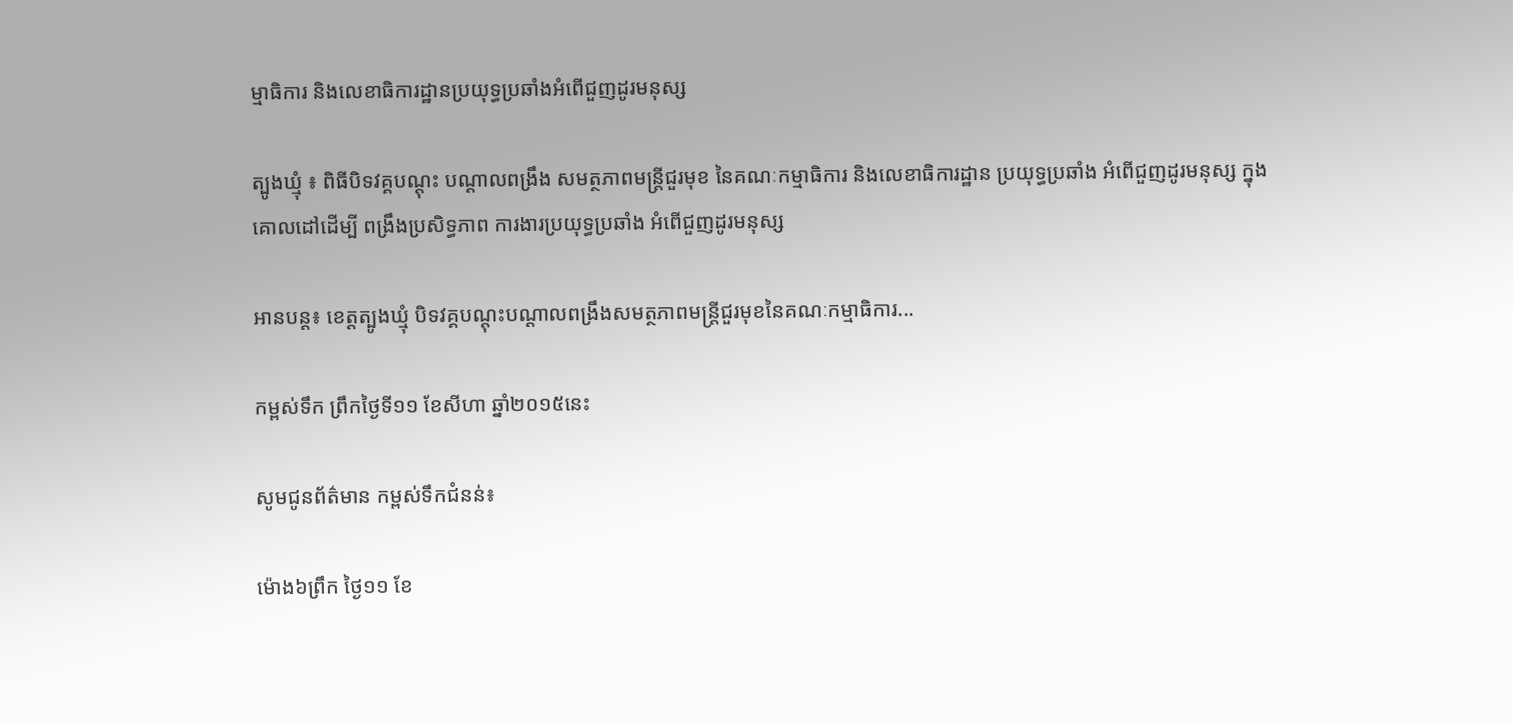ម្មាធិការ និងលេខាធិការដ្ឋានប្រយុទ្ធប្រឆាំងអំពើជួញដូរមនុស្ស

ត្បូងឃ្មុំ ៖ ពិធីបិទវគ្គបណ្ដុះ បណ្ដាលពង្រឹង សមត្ថភាពមន្ត្រីជួរមុខ នៃគណៈកម្មាធិការ និងលេខាធិការដ្ឋាន ប្រយុទ្ធប្រឆាំង អំពើជួញដូរមនុស្ស ក្នុងគោលដៅដើម្បី ពង្រឹងប្រសិទ្ធភាព ការងារប្រយុទ្ធប្រឆាំង អំពើជួញដូរមនុស្ស

អានបន្ត៖ ខេត្តត្បូងឃ្មុំ បិទវគ្គបណ្ដុះបណ្ដាលពង្រឹងសមត្ថភាពមន្ត្រីជួរមុខនៃគណៈកម្មាធិការ...

កម្ពស់ទឹក ព្រឹកថ្ងៃទី១១ ខែសីហា ឆ្នាំ២០១៥នេះ

សូមជូនព័ត៌មាន កម្ពស់ទឹកជំនន់៖

ម៉ោង៦ព្រឹក ថ្ងៃ១១ ខែ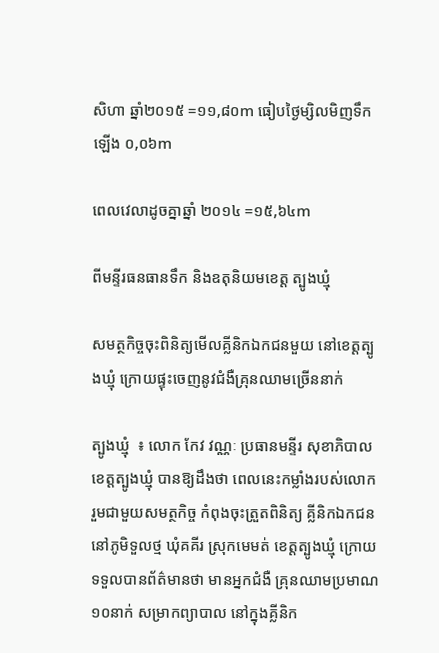សិហា ឆ្នាំ២០១៥ =១១,៨០m ធៀបថ្ងៃម្សិលមិញទឹកឡើង ០,០៦m

ពេលវេលាដូចគ្នាឆ្នាំ ២០១៤ =១៥,៦៤m

ពីមន្ទីរធនធានទឹក និងឧតុនិយមខេត្ត ត្បូងឃ្មុំ

សមត្ថកិច្ចចុះពិនិត្យមើលគ្លីនិកឯកជនមួយ នៅខេត្តត្បូងឃ្មុំ ក្រោយផ្ទុះចេញនូវជំងឺគ្រុនឈាមច្រើននាក់

ត្បូងឃ្មុំ  ៖ លោក កែវ វណ្ណៈ ប្រធានមន្ទីរ សុខាភិបាល ខេត្តត្បូងឃ្មុំ បានឱ្យដឹងថា ពេលនេះកម្លាំងរបស់លោក រួមជាមួយសមត្ថកិច្ច កំពុងចុះត្រួតពិនិត្យ គ្លីនិកឯកជន នៅភូមិទួលថ្ម ឃុំគគីរ ស្រុកមេមត់ ខេត្តត្បូងឃ្មុំ ក្រោយទទួលបានព័ត៌មានថា មានអ្នកជំងឺ គ្រុនឈាមប្រមាណ ១០នាក់ សម្រាកព្យាបាល នៅក្នុងគ្លីនិក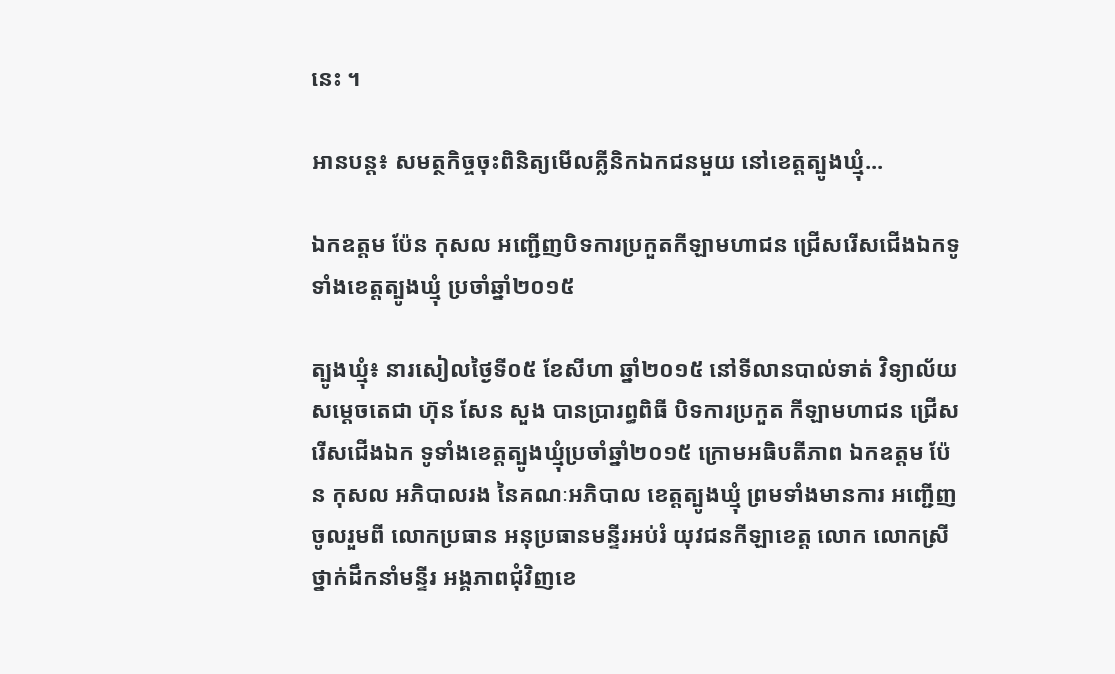នេះ ។

អានបន្ត៖ សមត្ថកិច្ចចុះពិនិត្យមើលគ្លីនិកឯកជនមួយ នៅខេត្តត្បូងឃ្មុំ...

ឯកឧត្តម ប៉ែន កុសល អញ្ជើញបិទការប្រកួតកីឡាមហាជន ជ្រើសរើសជើងឯកទូទាំងខេត្តត្បូងឃ្មុំ ប្រចាំឆ្នាំ២០១៥

ត្បូងឃ្មុំ៖ នារសៀលថ្ងៃទី០៥ ខែសីហា ឆ្នាំ២០១៥ នៅទីលានបាល់ទាត់ វិទ្យាល័យ សម្តេចតេជា ហ៊ុន សែន សួង បានប្រារព្ធពិធី បិទការប្រកួត កីឡាមហាជន ជ្រើសរើសជើងឯក ទូទាំងខេត្តត្បូងឃ្មុំប្រចាំឆ្នាំ២០១៥ ក្រោមអធិបតីភាព ឯកឧត្តម ប៉ែន កុសល អភិបាលរង នៃគណៈអភិបាល ខេត្តត្បូងឃ្មុំ ព្រមទាំងមានការ អញ្ជើញចូលរួមពី លោកប្រធាន អនុប្រធានមន្ទីរអប់រំ យុវជនកីឡាខេត្ត លោក លោកស្រី ថ្នាក់ដឹកនាំមន្ទីរ អង្គភាពជុំវិញខេ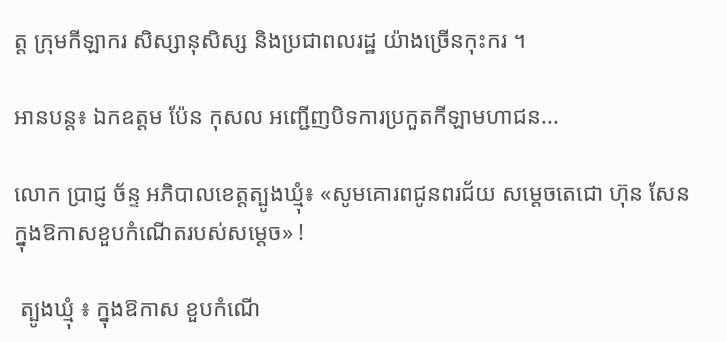ត្ត ក្រុមកីឡាករ សិស្សានុសិស្ស និងប្រជាពលរដ្ឋ យ៉ាងច្រើនកុះករ ។

អានបន្ត៖ ឯកឧត្តម ប៉ែន កុសល អញ្ជើញបិទការប្រកួតកីឡាមហាជន...

លោក ប្រាជ្ញ ច័ន្ទ អភិបាលខេត្តត្បូងឃ្មុំ៖ «សូមគោរពជូនពរជ័យ សម្តេចតេជោ ហ៊ុន សែន ក្នុងឱកាសខួបកំណើតរបស់សម្តេច» !

 ត្បូងឃ្មុំ ៖ ក្នុងឱកាស ខួបកំណើ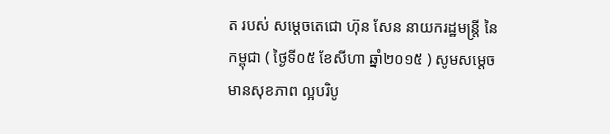ត របស់ សម្តេចតេជោ ហ៊ុន សែន នាយករដ្ឋមន្រ្តី នៃកម្ពុជា ( ថ្ងៃទី០៥ ខែសីហា ឆ្នាំ២០១៥ ) សូមសម្តេច មានសុខភាព ល្អបរិបូ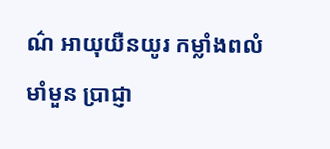ណ៌ អាយុយឺនយូរ កម្លាំងពលំមាំមួន ប្រាជ្ញា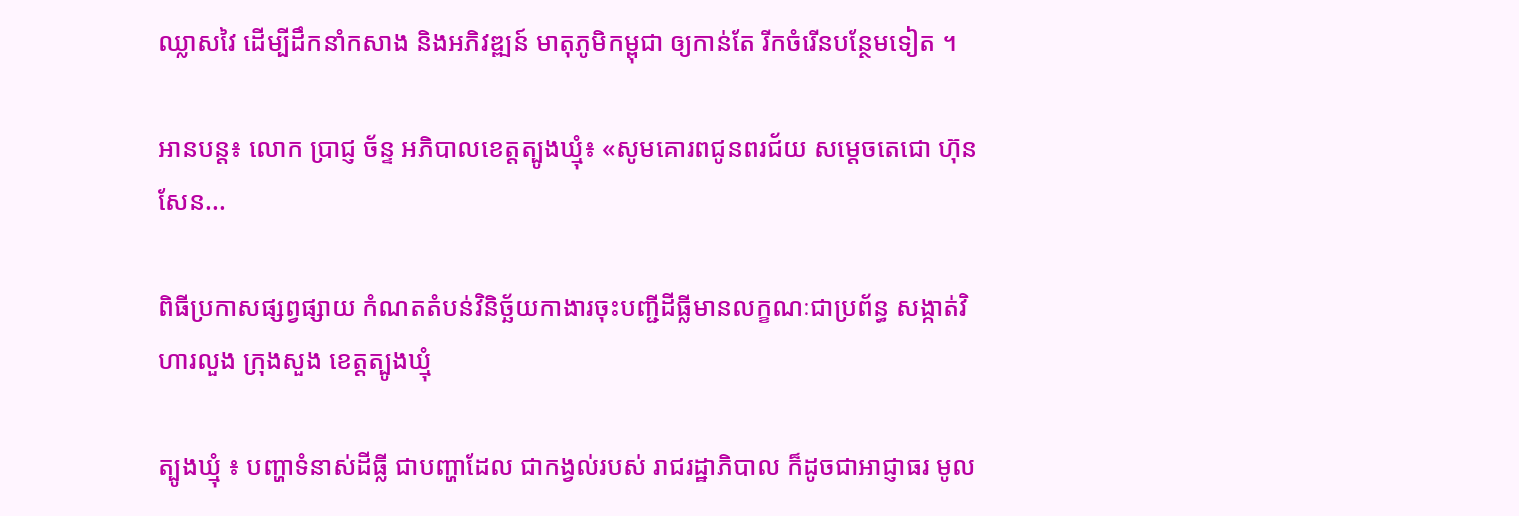ឈ្លាសវៃ ដើម្បីដឹកនាំកសាង និងអភិវឌ្ឍន៍ មាតុភូមិកម្ពុជា ឲ្យកាន់តែ រីកចំរើនបន្ថែមទៀត ។

អានបន្ត៖ លោក ប្រាជ្ញ ច័ន្ទ អភិបាលខេត្តត្បូងឃ្មុំ៖ «សូមគោរពជូនពរជ័យ សម្តេចតេជោ ហ៊ុន សែន...

ពិធីប្រកាសផ្សព្វផ្សាយ កំណតតំបន់វិនិច្ឆ័យកាងារចុះបញ្ជីដីធ្លីមានលក្ខណៈជាប្រព័ន្ធ សង្កាត់វិហារលួង ក្រុងសួង ខេត្តត្បូងឃ្មុំ

ត្បូងឃ្មុំ ៖ បញ្ហាទំនាស់ដីធ្លី ជាបញ្ហាដែល ជាកង្វល់របស់ រាជរដ្ឋាភិបាល ក៏ដូចជាអាជ្ញាធរ មូល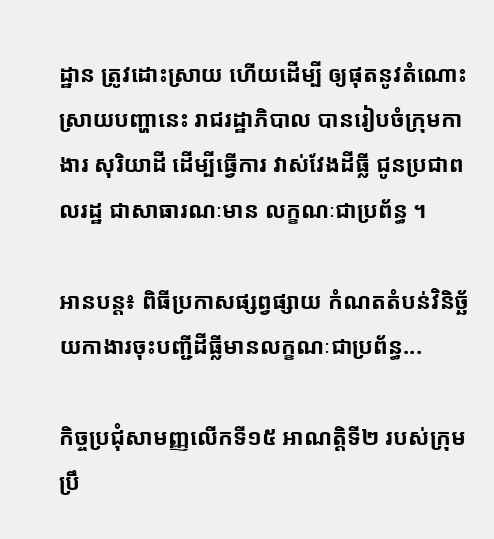ដ្ឋាន ត្រូវដោះស្រាយ ហើយដើម្បី ឲ្យផុតនូវតំណោះ ស្រាយបញ្ហានេះ រាជរដ្ឋាភិបាល បានរៀបចំក្រុមកាងារ សុរិយាដី ដើម្បីធ្វើការ វាស់វែងដីធ្លី ជូនប្រជាពលរដ្ឋ ជាសាធារណៈមាន លក្ខណៈជាប្រព័ន្ធ ។

អានបន្ត៖ ពិធីប្រកាសផ្សព្វផ្សាយ កំណតតំបន់វិនិច្ឆ័យកាងារចុះបញ្ជីដីធ្លីមានលក្ខណៈជាប្រព័ន្ធ...

កិច្ចប្រជុំសាមញ្ញលើកទី១៥ អាណត្ដិទី២ របស់ក្រុមប្រឹ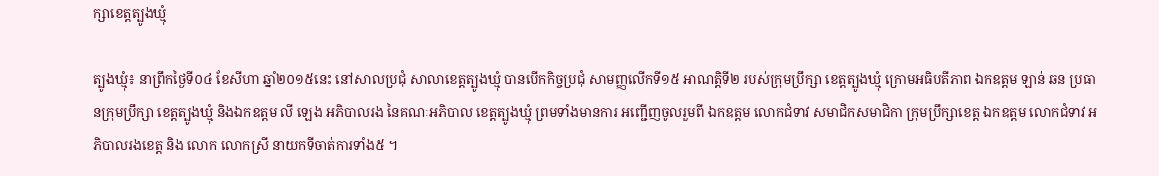ក្សាខេត្តត្បូងឃ្មុំ

ត្បូងឃ្មុំ៖ នាព្រឹកថ្ងៃទី០៤ ខែសីហា ឆ្នាំ២០១៥នេះ នៅសាលប្រជុំ សាលាខេត្តត្បូងឃ្មុំ បានបើកកិច្ចប្រជុំ សាមញ្ញលើកទី១៥ អាណត្ដិទី២ របស់ក្រុមប្រឹក្សា ខេត្តត្បូងឃ្មុំ ក្រោមអធិបតីភាព ឯកឧត្តម ឡាន់ ឆន ប្រធានក្រុមប្រឹក្សា ខេត្តត្បូងឃ្មុំ និងឯកឧត្តម លី ឡេង អភិបាលរង នៃគណៈអភិបាល ខេត្តត្បូងឃ្មុំ ព្រមទាំងមានការ អញ្ជើញចូលរួមពី ឯកឧត្តម លោកជំទាវ សមាជិកសមាជិកា ក្រុមប្រឹក្សាខេត្ត ឯកឧត្តម លោកជំទាវ អភិបាលរងខេត្ត និង លោក លោកស្រី នាយកទីចាត់ការទាំង៥ ។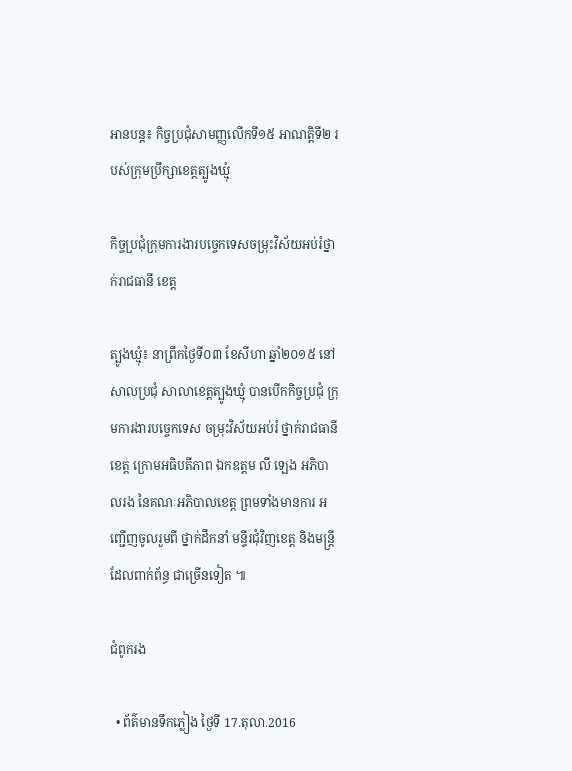អានបន្ត៖ កិច្ចប្រជុំសាមញ្ញលើកទី១៥ អាណត្ដិទី២ របស់ក្រុមប្រឹក្សាខេត្តត្បូងឃ្មុំ

កិច្ចប្រជុំក្រុមការងារបច្ចេកទេសចម្រុះវិស័យអប់រំថ្នាក់រាជធានី ខេត្ត

ត្បូងឃ្មុំ៖ នាព្រឹកថ្ងៃទី០៣ ខែសីហា ឆ្នាំ២០១៥ នៅសាលប្រជុំ សាលាខេត្តត្បូងឃ្មុំ បានបើកកិច្ចប្រជុំ ក្រុមការងារបច្ចេកទេស ចម្រុះវិស័យអប់រំ ថ្នាក់រាជធានី ខេត្ត ក្រោមអធិបតីភាព ឯកឧត្តម លី ឡេង អភិបាលរង នៃគណៈអភិបាលខេត្ត ព្រមទាំងមានការ អញ្ជើញចូលរួមពី ថ្នាក់ដឹកនាំ មន្ទីរជុំវិញខេត្ត និងមន្ត្រីដែលពាក់ព័ន្ធ ជាច្រើនទៀត ៕

ជំពូករង

  • ព័ត៌មានទឹកភ្លៀង ថ្ងៃទី 17.តុលា.2016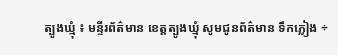ត្បូងឃ្មុំ ៖ មន្ទីរព័ត៌មាន ខេត្តត្បូងឃ្មុំ សូមជូនព័ត៌មាន ទឹកភ្លៀង ÷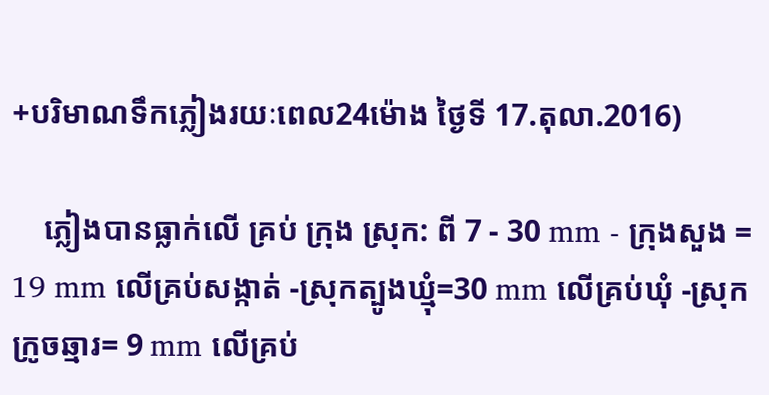+បរិមាណទឹកភ្លៀងរយៈពេល24ម៉ោង ថ្ងៃទី 17.តុលា.2016)

    ភ្លៀងបានធ្លាក់លើ គ្រប់ ក្រុង ស្រុក: ពី 7 - 30 mm - ក្រុងសួង = 19 mm លើគ្រប់សង្កាត់ -ស្រុកត្បូងឃ្មុំ=30 mm លើគ្រប់ឃុំ -ស្រុកក្រូចឆ្មារ= 9 mm លើគ្រប់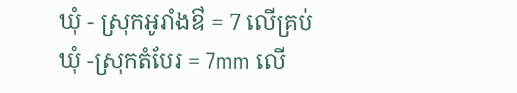ឃុំ - ស្រុកអូរាំងឳ = 7 លើគ្រប់ឃុំ -ស្រុកតំបែរ = 7mm លើ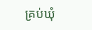គ្រប់ឃុំ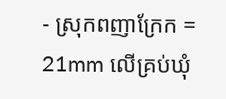- ស្រុកពញាក្រែក = 21mm លើគ្រប់ឃុំ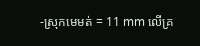-ស្រុកមេមត់ = 11 mm លើគ្រ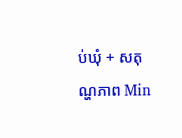ប់ឃុំ + សតុណ្ហភាព Min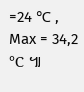=24 ℃ , Max = 34,2 ℃ ៕